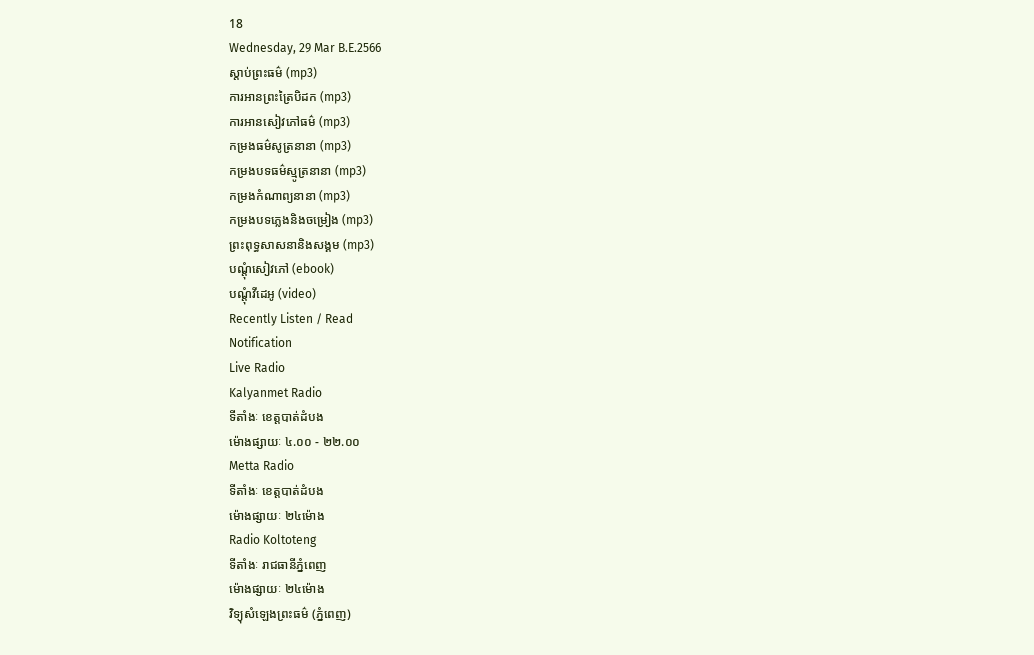18
Wednesday, 29 Mar B.E.2566
ស្តាប់ព្រះធម៌ (mp3)
ការអានព្រះត្រៃបិដក (mp3)
ការអានសៀវភៅធម៌ (mp3)
កម្រងធម៌សូត្រនានា (mp3)
កម្រងបទធម៌ស្មូត្រនានា (mp3)
កម្រងកំណាព្យនានា (mp3)
កម្រងបទភ្លេងនិងចម្រៀង (mp3)
ព្រះពុទ្ធសាសនានិងសង្គម (mp3)
បណ្តុំសៀវភៅ (ebook)
បណ្តុំវីដេអូ (video)
Recently Listen / Read
Notification
Live Radio
Kalyanmet Radio
ទីតាំងៈ ខេត្តបាត់ដំបង
ម៉ោងផ្សាយៈ ៤.០០ - ២២.០០
Metta Radio
ទីតាំងៈ ខេត្តបាត់ដំបង
ម៉ោងផ្សាយៈ ២៤ម៉ោង
Radio Koltoteng
ទីតាំងៈ រាជធានីភ្នំពេញ
ម៉ោងផ្សាយៈ ២៤ម៉ោង
វិទ្យុសំឡេងព្រះធម៌ (ភ្នំពេញ)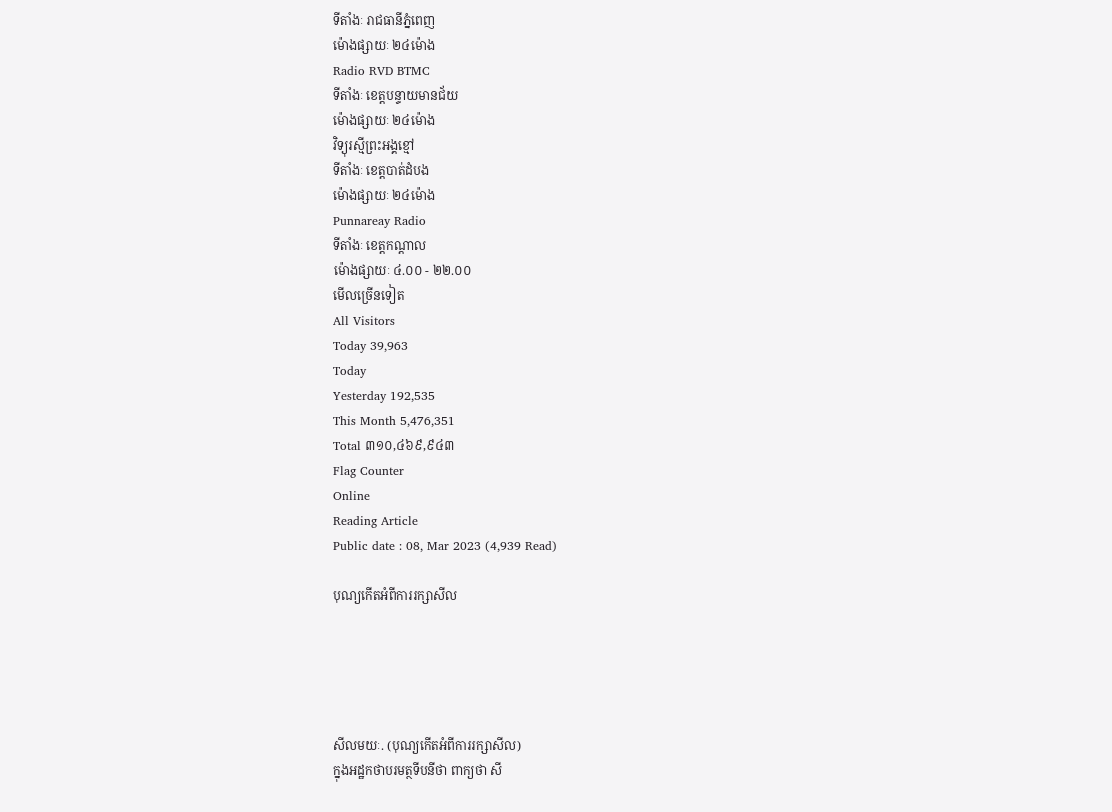ទីតាំងៈ រាជធានីភ្នំពេញ
ម៉ោងផ្សាយៈ ២៤ម៉ោង
Radio RVD BTMC
ទីតាំងៈ ខេត្តបន្ទាយមានជ័យ
ម៉ោងផ្សាយៈ ២៤ម៉ោង
វិទ្យុរស្មីព្រះអង្គខ្មៅ
ទីតាំងៈ ខេត្តបាត់ដំបង
ម៉ោងផ្សាយៈ ២៤ម៉ោង
Punnareay Radio
ទីតាំងៈ ខេត្តកណ្តាល
ម៉ោងផ្សាយៈ ៤.០០ - ២២.០០
មើលច្រើនទៀត
All Visitors
Today 39,963
Today
Yesterday 192,535
This Month 5,476,351
Total ៣១០,៤៦៩,៩៤៣
Flag Counter
Online
Reading Article
Public date : 08, Mar 2023 (4,939 Read)

បុណ្យកេីតអំពីការរក្សាសីល





សីលមយៈ. (បុណ្យកេីតអំពីការរក្សាសីល)
ក្នុងអដ្ឋកថាបរមត្ថទីបនីថា ពាក្យថា សី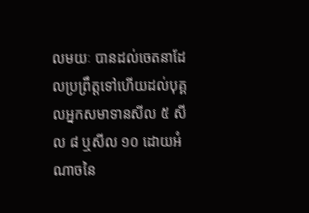លមយៈ បានដល់ចេតនាដែលប្រព្រឹត្តទៅហេីយដល់បុគ្គលអ្នកសមាទានសីល ៥ សីល ៨ ឬសីល ១០ ដេាយអំណាចនៃ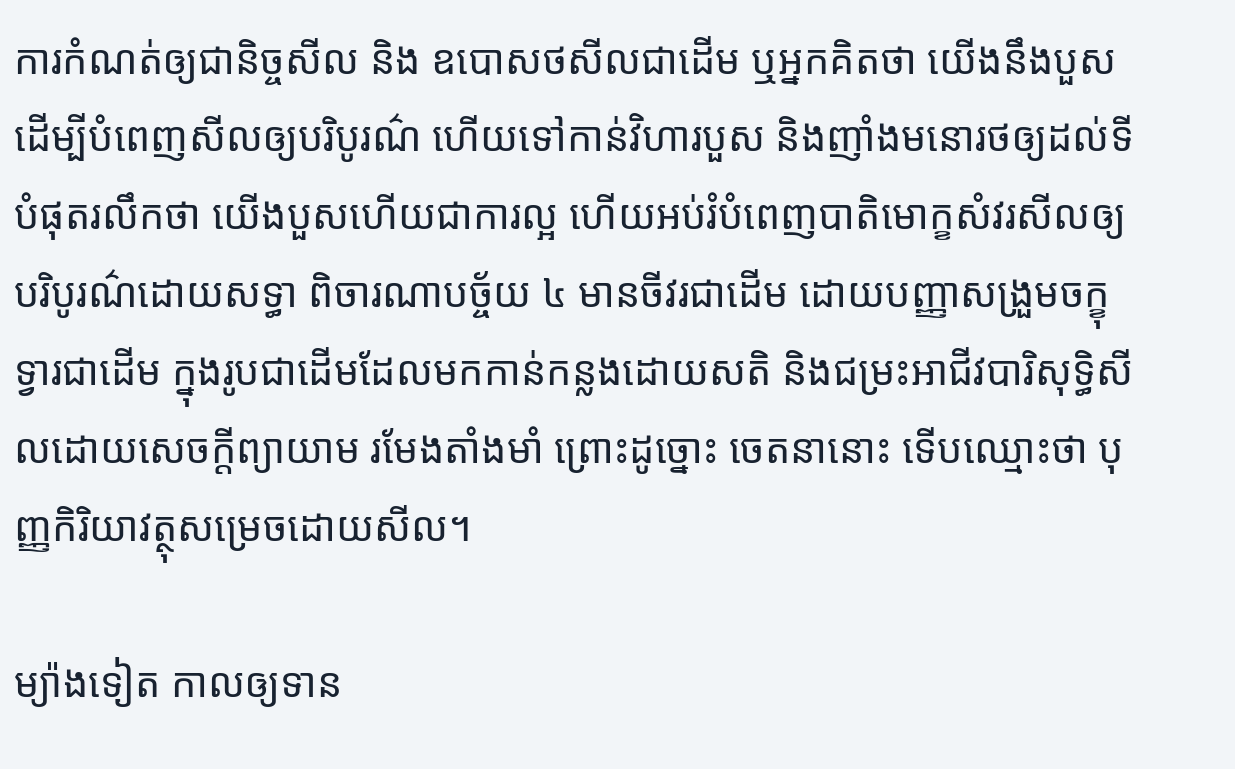ការកំណត់ឲ្យជានិច្ចសីល និង ឧបេាសថសីលជាដេីម ឬអ្នកគិតថា យេីងនឹងបួសដេីម្បីបំពេញសីលឲ្យបរិបូរណ៌ ហេីយទៅកាន់វិហារបួស និងញាំងមនេារថឲ្យដល់ទីបំផុតរលឹកថា យេីងបួសហេីយជាការល្អ ហេីយអប់រំបំពេញបាតិមេាក្ខសំវរសីលឲ្យបរិបូរណ៌ដេាយសទ្ធា ពិចារណាបច្ច័យ ៤ មានចីវរជាដេីម ដេាយបញ្ញាសង្រួមចក្ខុទ្វារជាដេីម ក្នុងរូបជាដេីមដែលមកកាន់កន្លងដេាយសតិ និងជម្រះអាជីវបារិសុទ្ធិសីលដេាយសេចក្តីព្យាយាម រមែងតាំងមាំ ព្រេាះដូច្នេាះ ចេតនានេាះ ទេីបឈ្មេាះថា បុញ្ញកិរិយាវត្ថុសម្រេចដេាយសីល។

ម្យ៉ាងទៀត កាលឲ្យទាន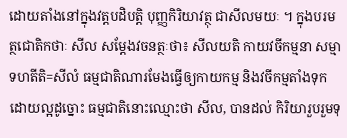ដេាយតាំងនៅក្នុងវត្តបដិបត្តិ បុញ្ញកិរិយាវត្ថុ ជាសីលមយៈ ។ ក្នុងបរមត្ថជេាតិកថាៈ សីល សម្តែងវចនត្ថៈថា៖ សីលយតិ កាយវចីកម្មនា សម្មា ទហតីតិ=សីលំ ធម្មជាតិណារមែងធ្វេីឲ្យកាយកម្ម និងវចីកម្មតាំងទុកដេាយល្អដូច្នេាះ ធម្មជាតិនេាះឈ្មេាះថា សីល, បានដល់ កិរិយារួបរួមទុ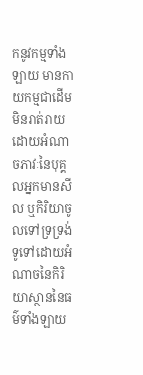កនូវកម្មទាំងឡាយ មានកាយកម្មជាដេីម មិនរាត់រាយដេាយអំណាចភាវៈនៃបុគ្គលអ្នកមានសីល ឬកិរិយាចូលទៅទ្រទ្រង់ទូទៅដេាយអំណាចនៃកិរិយាស្ថាននៃធម៌ទាំងឡាយ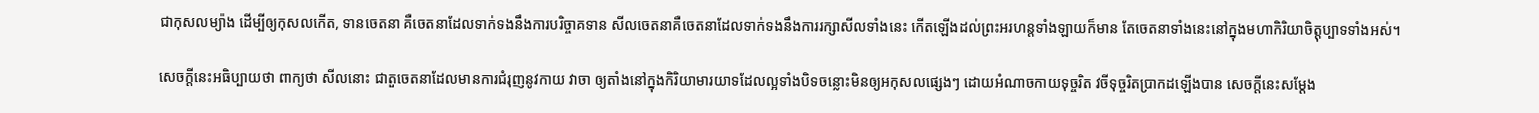ជាកុសលម្យ៉ាង ដេីម្បីឲ្យកុសលកេីត, ទានចេតនា គឺចេតនាដែលទាក់ទងនឹងការបរិច្ចាគទាន សីលចេតនាគឺចេតនាដែលទាក់ទងនឹងការរក្សាសីលទាំងនេះ កេីតឡេីងដល់ព្រះអរហន្តទាំងឡាយក៏មាន តែចេតនាទាំងនេះនៅក្នុងមហាកិរិយាចិត្តុប្បាទទាំងអស់។

សេចក្តីនេះអធិប្បាយថា ពាក្យថា សីលនេាះ ជាតួចេតនាដែលមានការជំរុញនូវកាយ វាចា ឲ្យតាំងនៅក្នុងកិរិយាមារយាទដែលល្អទាំងបិទចន្លេាះមិនឲ្យអកុសលផ្សេងៗ ដេាយអំណាចកាយទុច្ចរិត វចីទុច្ចរិតប្រាកដឡេីងបាន សេចក្តីនេះសម្តែង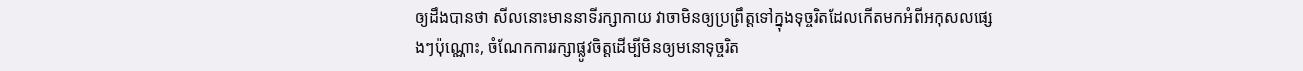ឲ្យដឹងបានថា សីលនេាះមាននាទីរក្សាកាយ វាចាមិនឲ្យប្រព្រឹត្តទៅក្នុងទុច្ចរិតដែលកេីតមកអំពីអកុសលផ្សេងៗប៉ុណ្ណេាះ, ចំណែកការរក្សាផ្លូវចិត្តដេីម្បីមិនឲ្យមនេាទុច្ចរិត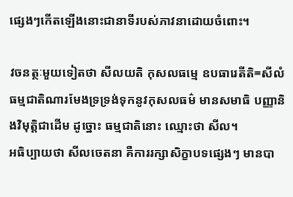ផ្សេងៗកេីតឡេីងនេាះជានាទីរបស់ភាវនាដេាយចំពេាះ។

វចនត្ថៈមួយទៀតថា សីលយតិ កុសលធម្មេ ឧបធារេតីតិ=សីលំ ធម្មជាតិណារមែងទ្រទ្រង់ទុកនូវកុសលធម៌ មានសមាធិ បញ្ញានិងវិមុត្តិជាដេីម ដូច្នេាះ ធម្មជាតិនេាះ ឈ្មេាះថា សីល។
អធិប្បាយថា សីលចេតនា គឺការរក្សាសិក្ខាបទផ្សេងៗ មានបា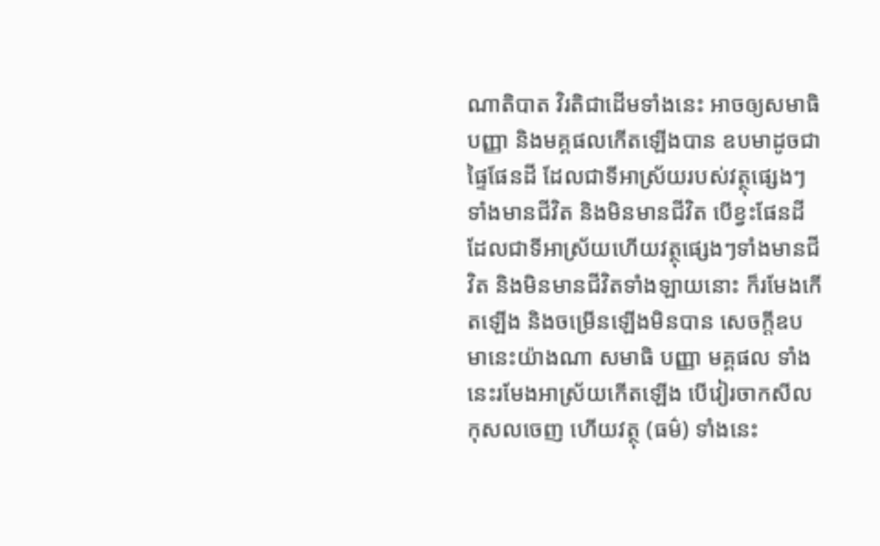ណាតិបាត វិរតិជាដេីមទាំងនេះ អាចឲ្យសមាធិបញ្ញា និងមគ្គផលកេីតឡេីងបាន ឧបមាដូចជាផ្ទៃផែនដី ដែលជាទីអាស្រ័យរបស់វត្ថុផ្សេងៗ ទាំងមានជីវិត និងមិនមានជីវិត បេីខ្វះផែនដីដែលជាទីអាស្រ័យហេីយវត្ថុផ្សេងៗទាំងមានជីវិត និងមិនមានជីវិតទាំងឡាយនេាះ ក៏រមែងកេីតឡេីង និងចម្រេីនឡេីងមិនបាន សេចក្តីឧបមានេះយ៉ាងណា សមាធិ បញ្ញា មគ្គផល ទាំងនេះរមែងអាស្រ័យកេីតឡេីង បេីវៀរចាកសីលកុសលចេញ ហេីយវត្ថុ (ធម៌) ទាំងនេះ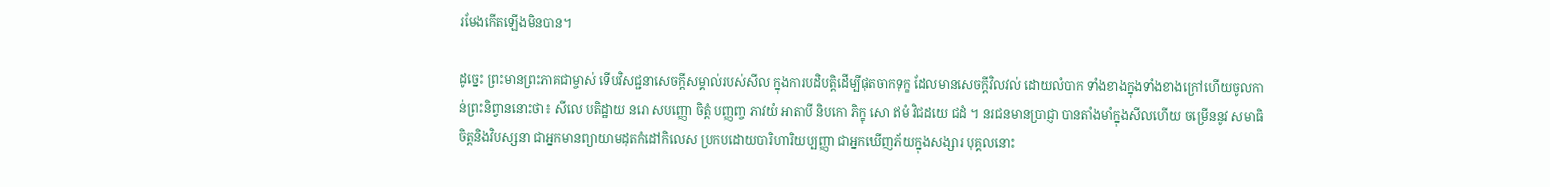រមែងកេីតឡេីងមិនបាន។

ដូច្នេះ ព្រះមានព្រះភាគជាម្ចាស់ ទេីបវិសជ្ជនាសេចក្តីសម្គាល់របស់សីល ក្នុងការបដិបត្តិដេីម្បីផុតចាកទុក្ខ ដែលមានសេចក្តីវិលវល់ ដេាយលំបាក ទាំងខាងក្នុងទាំងខាងក្រៅហេីយចូលកាន់ព្រះនិព្វាននេាះថា៖ សីលេ បតិដ្ឋាយ នរេា សបញ្ញេា ចិត្តំ បញ្ញពា្ច ភាវយំ អាតាបី និបកេា ភិក្ខុ សេា ឥមំ វិជដយេ ជដំ ។ នរជនមានប្រាជ្ញា បានតាំងមាំក្នុងសីលហេីយ ចម្រេីននូវ សមាធិ ចិត្តនិងវិបស្សនា ជាអ្នកមានព្យាយាមដុតកំដៅកិលេស ប្រកបដេាយបារិហារិយប្បញ្ញា ជាអ្នកឃេីញភ័យក្នុងសង្សារ បុគ្គលនេាះ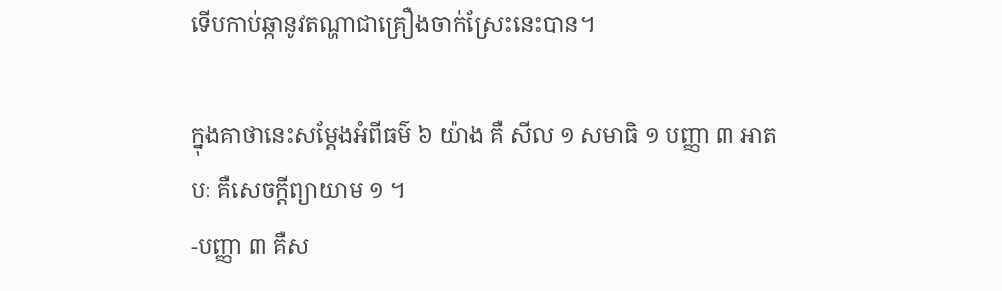ទេីបកាប់ឆ្កានូវតណ្ហាជាគ្រឿងចាក់ស្រែះនេះបាន។

ក្នុងគាថានេះសម្តែងអំពីធម៌ ៦ យ៉ាង គឺ សីល ១ សមាធិ ១ បញ្ញា ៣ អាតបៈ គឺសេចក្តីព្យាយាម ១ ។
-បញ្ញា ៣ គឺស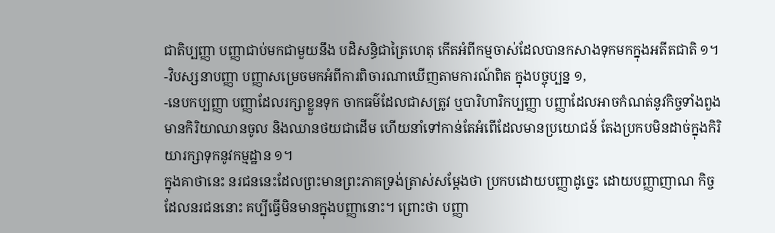ជាតិប្បញ្ញា បញ្ញាជាប់មកជាមួយនឹង បដិសន្ធិជាត្រៃហេតុ កេីតអំពីកម្មចាស់ដែលបានកសាងទុកមកក្នុងអតីតជាតិ ១។
-វិបស្សនាបញ្ញា បញ្ញាសម្រេចមកអំពីការពិចារណាឃេីញតាមការណ៍ពិត ក្នុងបច្ចុប្បន្ន ១,
-នេបកប្បញ្ញា បញ្ញាដែលរក្សាខ្លួនទុក ចាកធម៌ដែលជាសត្រូវ ឬបារិហារិកប្បញ្ញា បញ្ញាដែលអាចកំណត់នូវកិច្ចទាំងពួងមានកិរិយាឈានចូល និងឈានថយជាដេីម ហេីយនាំទៅកាន់តែអំពេីដែលមានប្រយេាជន៍ តែងប្រកបមិនដាច់ក្នុងកិរិយារក្សាទុកនូវកម្មដ្ឋាន ១។
ក្នុងគាថានេះ នរជននេះដែលព្រះមានព្រះភាគទ្រង់ត្រាស់សម្តែងថា ប្រកបដេាយបញ្ញាដូច្នេះ ដេាយបញ្ញាញាណ កិច្ចដែលនរជននេាះ គប្បីធ្វេីមិនមានក្នុងបញ្ញានេាះ។ ព្រេាះថា បញ្ញា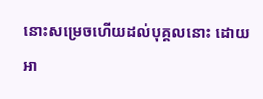នេាះសម្រេចហេីយដល់បុគ្គលនេាះ ដេាយអា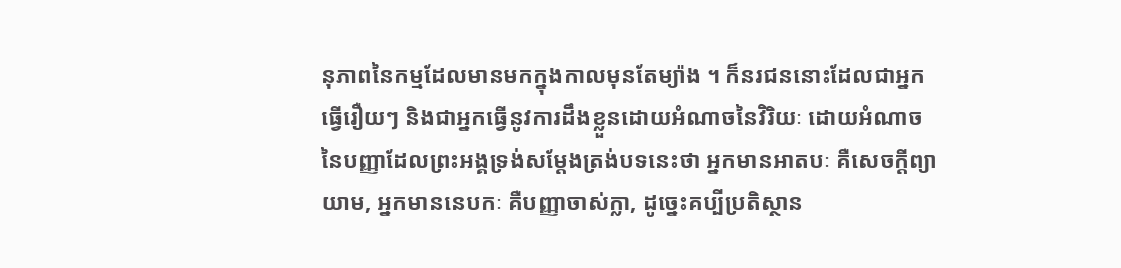នុភាពនៃកម្មដែលមានមកក្នុងកាលមុនតែម្យ៉ាង ។ ក៏នរជននេាះដែលជាអ្នកធ្វេីរឿយៗ និងជាអ្នកធ្វេីនូវការដឹងខ្លួនដេាយអំណាចនៃវិរិយៈ ដេាយអំណាចនៃបញ្ញាដែលព្រះអង្គទ្រង់សម្តែងត្រង់បទនេះថា អ្នកមានអាតបៈ គឺសេចក្តីព្យាយាម, អ្នកមាននេបកៈ គឺបញ្ញាចាស់ក្លា, ដូច្នេះគប្បីប្រតិស្ថាន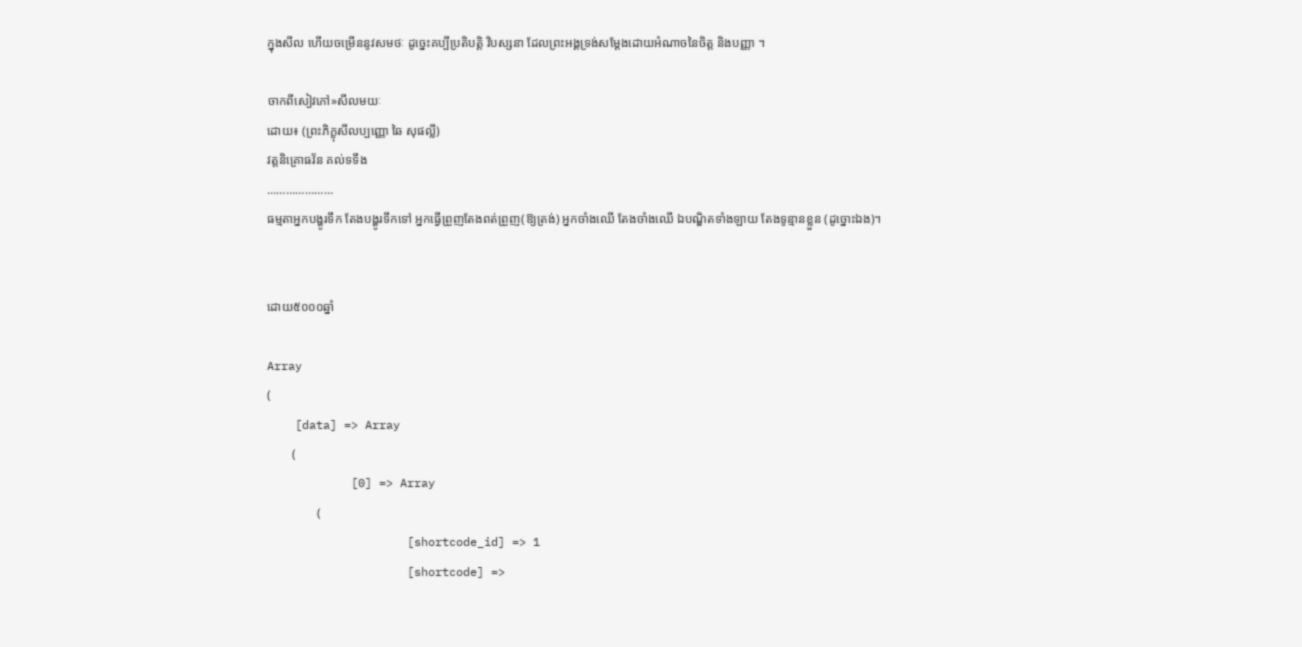ក្នុងសីល ហេីយចម្រេីននូវសមថៈ ដូច្នេះគប្បីប្រតិបត្តិ វិបស្សនា ដែលព្រះអង្គទ្រង់សម្តែងដេាយអំណាចនៃចិត្ត និងបញ្ញា ។

ចាកពីសៀវភៅ»សីលមយៈ
ដេាយ៖ (ព្រះភិក្ខុសីលប្បញ្ញេា ឆៃ សុផល្លី)
វត្តនិគ្រេាធវ័ន គល់ទទឹង
…………………
ធម្មតាអ្នកបង្ហូរទឹក តែងបង្ហូរទឹកទៅ អ្នកធើ្វព្រួញតែងពត់ព្រួញ(ឱ្យត្រង់) អ្នកចាំងឈើ តែងចាំងឈើ ឯបណ្ឌិតទាំងឡាយ តែងទូន្មានខ្លួន (ដូច្នោះឯង)។


ដោយ៥០០០ឆ្នាំ

Array
(
    [data] => Array
        (
            [0] => Array
                (
                    [shortcode_id] => 1
                    [shortcode] =>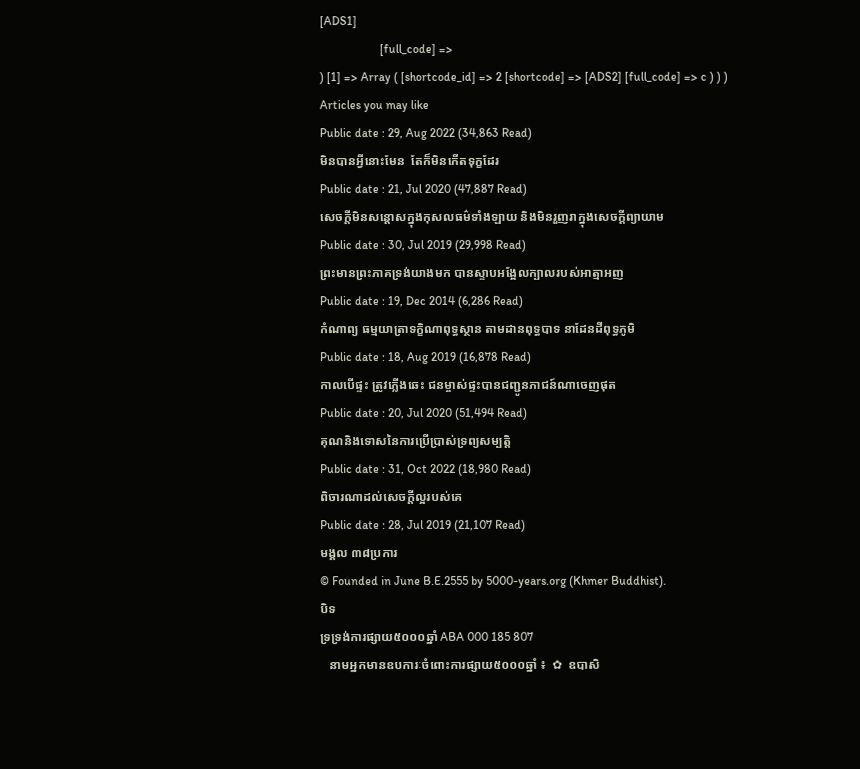[ADS1]
                    [full_code] =>
) [1] => Array ( [shortcode_id] => 2 [shortcode] => [ADS2] [full_code] => c ) ) )
Articles you may like
Public date : 29, Aug 2022 (34,863 Read)
មិនបានអ្វីនោះមែន  តែក៏មិនកើតទុក្ខដែរ
Public date : 21, Jul 2020 (47,887 Read)
សេចក្តីមិនសន្តោសក្នុងកុសលធម៌ទាំងឡាយ និងមិនរួញរាក្នុងសេចក្តីព្យាយាម
Public date : 30, Jul 2019 (29,998 Read)
ព្រះមានព្រះភាគទ្រង់យាងមក បានស្ទាបអង្អែលក្បាលរបស់អាត្មាអញ
Public date : 19, Dec 2014 (6,286 Read)
កំណាព្យ ធម្មយាត្រាទក្ខិណាពុទ្ធស្ថាន តាមដានពុទ្ធបាទ នាដែនដីពុទ្ធភូមិ
Public date : 18, Aug 2019 (16,878 Read)
កាលបើផ្ទះ ត្រូវភ្លើងឆេះ ជនម្ចាស់ផ្ទះបានជញ្ជូនភាជន៍ណាចេញផុត
Public date : 20, Jul 2020 (51,494 Read)
គុណនិងទោសនៃការប្រើប្រាស់ទ្រព្យសម្បត្តិ
Public date : 31, Oct 2022 (18,980 Read)
ពិចារណាដល់សេចក្ដីល្អរបស់គេ
Public date : 28, Jul 2019 (21,107 Read)
មង្គល ៣៨ប្រការ
© Founded in June B.E.2555 by 5000-years.org (Khmer Buddhist).
បិទ
ទ្រទ្រង់ការផ្សាយ៥០០០ឆ្នាំ ABA 000 185 807
   នាមអ្នកមានឧបការៈចំពោះការផ្សាយ៥០០០ឆ្នាំ ៖  ✿  ឧបាសិ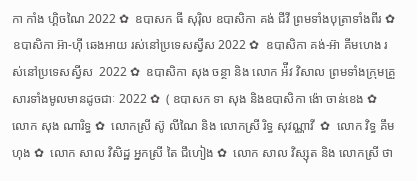កា កាំង ហ្គិចណៃ 2022 ✿  ឧបាសក ធី សុរ៉ិល ឧបាសិកា គង់ ជីវី ព្រមទាំងបុត្រាទាំងពីរ ✿  ឧបាសិកា អ៊ា-ហុី ឆេងអាយ រស់នៅប្រទេសស្វីស 2022 ✿  ឧបាសិកា គង់-អ៊ា គីមហេង រស់នៅប្រទេសស្វីស  2022 ✿  ឧបាសិកា សុង ចន្ថា និង លោក អ៉ីវ វិសាល ព្រមទាំងក្រុមគ្រួសារទាំងមូលមានដូចជាៈ 2022 ✿  ( ឧបាសក ទា សុង និងឧបាសិកា ង៉ោ ចាន់ខេង ✿  លោក សុង ណារិទ្ធ ✿  លោកស្រី ស៊ូ លីណៃ និង លោកស្រី រិទ្ធ សុវណ្ណាវី  ✿  លោក វិទ្ធ គឹមហុង ✿  លោក សាល វិសិដ្ឋ អ្នកស្រី តៃ ជឹហៀង ✿  លោក សាល វិស្សុត និង លោកស្រី ថា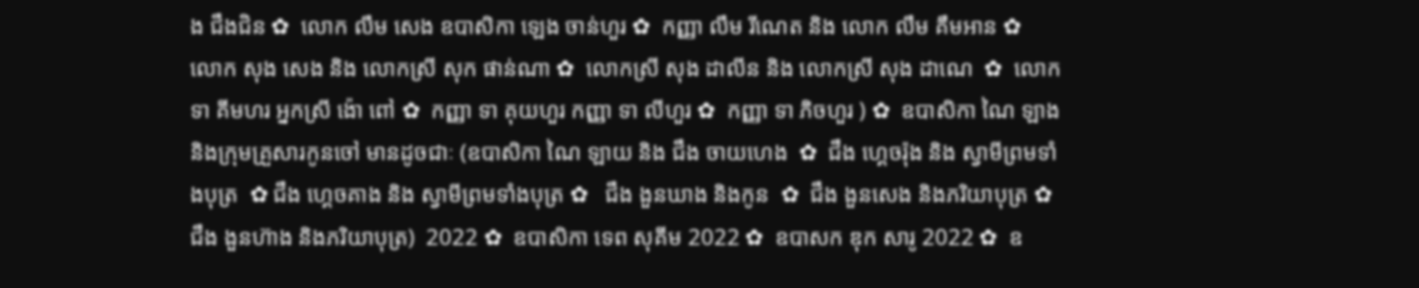ង ជឹងជិន ✿  លោក លឹម សេង ឧបាសិកា ឡេង ចាន់ហួរ ✿  កញ្ញា លឹម រីណេត និង លោក លឹម គឹមអាន ✿  លោក សុង សេង និង លោកស្រី សុក ផាន់ណា ✿  លោកស្រី សុង ដាលីន និង លោកស្រី សុង ដាណេ  ✿  លោក ទា គីមហរ អ្នកស្រី ង៉ោ ពៅ ✿  កញ្ញា ទា គុយហួរ កញ្ញា ទា លីហួរ ✿  កញ្ញា ទា ភិចហួរ ) ✿  ឧបាសិកា ណៃ ឡាង និងក្រុមគ្រួសារកូនចៅ មានដូចជាៈ (ឧបាសិកា ណៃ ឡាយ និង ជឹង ចាយហេង  ✿  ជឹង ហ្គេចរ៉ុង និង ស្វាមីព្រមទាំងបុត្រ  ✿ ជឹង ហ្គេចគាង និង ស្វាមីព្រមទាំងបុត្រ ✿   ជឹង ងួនឃាង និងកូន  ✿  ជឹង ងួនសេង និងភរិយាបុត្រ ✿  ជឹង ងួនហ៊ាង និងភរិយាបុត្រ)  2022 ✿  ឧបាសិកា ទេព សុគីម 2022 ✿  ឧបាសក ឌុក សារូ 2022 ✿  ឧ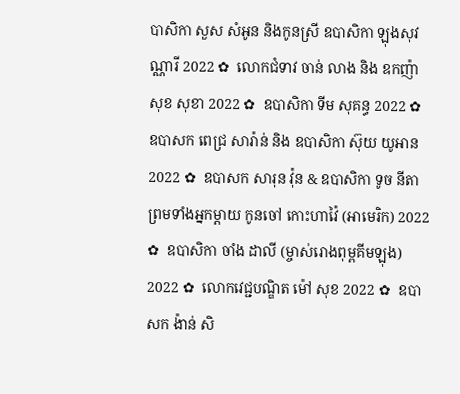បាសិកា សួស សំអូន និងកូនស្រី ឧបាសិកា ឡុងសុវណ្ណារី 2022 ✿  លោកជំទាវ ចាន់ លាង និង ឧកញ៉ា សុខ សុខា 2022 ✿  ឧបាសិកា ទីម សុគន្ធ 2022 ✿   ឧបាសក ពេជ្រ សារ៉ាន់ និង ឧបាសិកា ស៊ុយ យូអាន 2022 ✿  ឧបាសក សារុន វ៉ុន & ឧបាសិកា ទូច នីតា ព្រមទាំងអ្នកម្តាយ កូនចៅ កោះហាវ៉ៃ (អាមេរិក) 2022 ✿  ឧបាសិកា ចាំង ដាលី (ម្ចាស់រោងពុម្ពគីមឡុង) 2022 ✿  លោកវេជ្ជបណ្ឌិត ម៉ៅ សុខ 2022 ✿  ឧបាសក ង៉ាន់ សិ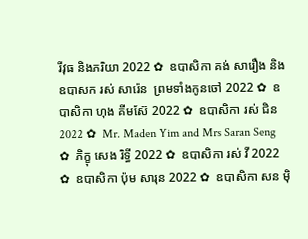រីវុធ និងភរិយា 2022 ✿  ឧបាសិកា គង់ សារឿង និង ឧបាសក រស់ សារ៉េន  ព្រមទាំងកូនចៅ 2022 ✿  ឧបាសិកា ហុង គីមស៊ែ 2022 ✿  ឧបាសិកា រស់ ជិន 2022 ✿  Mr. Maden Yim and Mrs Saran Seng  ✿  ភិក្ខុ សេង រិទ្ធី 2022 ✿  ឧបាសិកា រស់ វី 2022 ✿  ឧបាសិកា ប៉ុម សារុន 2022 ✿  ឧបាសិកា សន ម៉ិ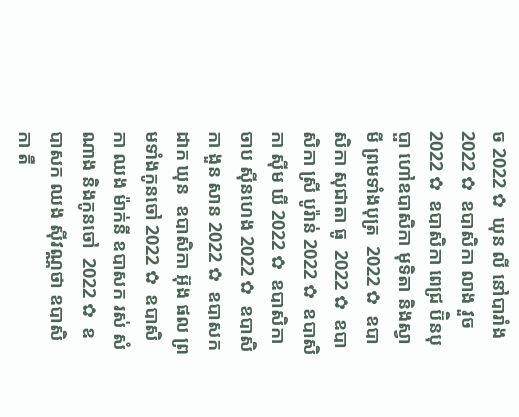ច 2022 ✿  ឃុន លី នៅបារាំង 2022 ✿  ឧបាសិកា លាង វួច  2022 ✿  ឧបាសិកា ពេជ្រ ប៊ិនបុប្ផា ហៅឧបាសិកា មុទិតា និងស្វាមី ព្រមទាំងបុត្រ  2022 ✿  ឧបាសិកា សុជាតា ធូ  2022 ✿  ឧបាសិកា ស្រី បូរ៉ាន់ 2022 ✿  ឧបាសិកា ស៊ីម ឃី 2022 ✿  ឧបាសិកា ចាប ស៊ីនហេង 2022 ✿  ឧបាសិកា ងួន សាន 2022 ✿  ឧបាសក ដាក ឃុន  ឧបាសិកា អ៊ុង ផល ព្រមទាំងកូនចៅ 2022 ✿  ឧបាសិកា ឈង ម៉ាក់នី ឧបាសក រស់ សំណាង និងកូនចៅ  2022 ✿  ឧបាសក ឈង សុីវណ្ណថា ឧបាសិកា តឺ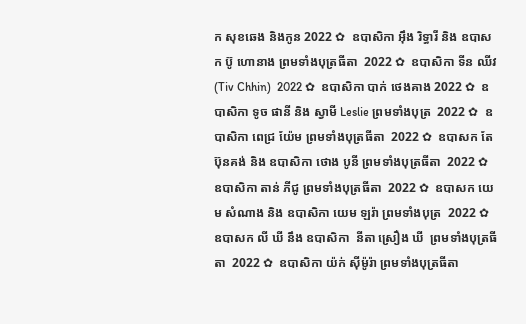ក សុខឆេង និងកូន 2022 ✿  ឧបាសិកា អុឹង រិទ្ធារី និង ឧបាសក ប៊ូ ហោនាង ព្រមទាំងបុត្រធីតា  2022 ✿  ឧបាសិកា ទីន ឈីវ (Tiv Chhin)  2022 ✿  ឧបាសិកា បាក់ ថេងគាង 2022 ✿  ឧបាសិកា ទូច ផានី និង ស្វាមី Leslie ព្រមទាំងបុត្រ  2022 ✿  ឧបាសិកា ពេជ្រ យ៉ែម ព្រមទាំងបុត្រធីតា  2022 ✿  ឧបាសក តែ ប៊ុនគង់ និង ឧបាសិកា ថោង បូនី ព្រមទាំងបុត្រធីតា  2022 ✿  ឧបាសិកា តាន់ ភីជូ ព្រមទាំងបុត្រធីតា  2022 ✿  ឧបាសក យេម សំណាង និង ឧបាសិកា យេម ឡរ៉ា ព្រមទាំងបុត្រ  2022 ✿  ឧបាសក លី ឃី នឹង ឧបាសិកា  នីតា ស្រឿង ឃី  ព្រមទាំងបុត្រធីតា  2022 ✿  ឧបាសិកា យ៉ក់ សុីម៉ូរ៉ា ព្រមទាំងបុត្រធីតា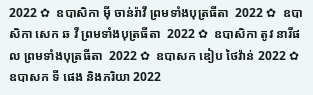2022 ✿  ឧបាសិកា មុី ចាន់រ៉ាវី ព្រមទាំងបុត្រធីតា  2022 ✿  ឧបាសិកា សេក ឆ វី ព្រមទាំងបុត្រធីតា  2022 ✿  ឧបាសិកា តូវ នារីផល ព្រមទាំងបុត្រធីតា  2022 ✿  ឧបាសក ឌៀប ថៃវ៉ាន់ 2022 ✿  ឧបាសក ទី ផេង និងភរិយា 2022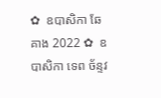✿  ឧបាសិកា ឆែ គាង 2022 ✿  ឧបាសិកា ទេព ច័ន្ទវ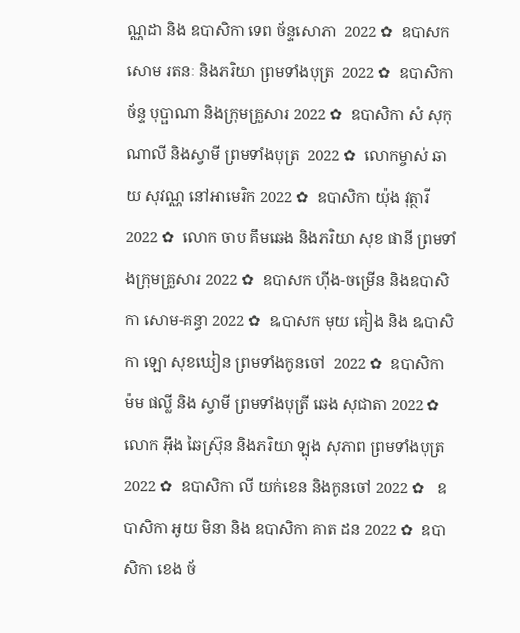ណ្ណដា និង ឧបាសិកា ទេព ច័ន្ទសោភា  2022 ✿  ឧបាសក សោម រតនៈ និងភរិយា ព្រមទាំងបុត្រ  2022 ✿  ឧបាសិកា ច័ន្ទ បុប្ផាណា និងក្រុមគ្រួសារ 2022 ✿  ឧបាសិកា សំ សុកុណាលី និងស្វាមី ព្រមទាំងបុត្រ  2022 ✿  លោកម្ចាស់ ឆាយ សុវណ្ណ នៅអាមេរិក 2022 ✿  ឧបាសិកា យ៉ុង វុត្ថារី 2022 ✿  លោក ចាប គឹមឆេង និងភរិយា សុខ ផានី ព្រមទាំងក្រុមគ្រួសារ 2022 ✿  ឧបាសក ហ៊ីង-ចម្រើន និងឧបាសិកា សោម-គន្ធា 2022 ✿  ឩបាសក មុយ គៀង និង ឩបាសិកា ឡោ សុខឃៀន ព្រមទាំងកូនចៅ  2022 ✿  ឧបាសិកា ម៉ម ផល្លី និង ស្វាមី ព្រមទាំងបុត្រី ឆេង សុជាតា 2022 ✿  លោក អ៊ឹង ឆៃស្រ៊ុន និងភរិយា ឡុង សុភាព ព្រមទាំងបុត្រ 2022 ✿  ឧបាសិកា លី យក់ខេន និងកូនចៅ 2022 ✿   ឧបាសិកា អូយ មិនា និង ឧបាសិកា គាត ដន 2022 ✿  ឧបាសិកា ខេង ច័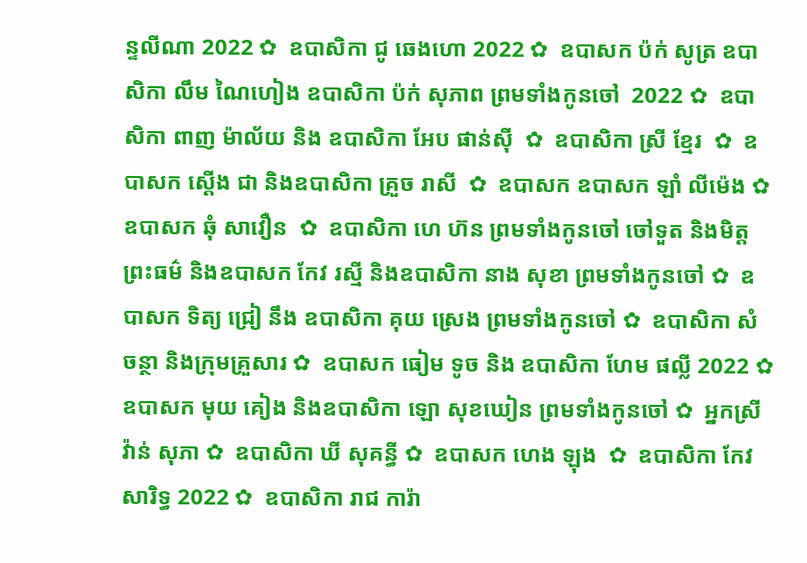ន្ទលីណា 2022 ✿  ឧបាសិកា ជូ ឆេងហោ 2022 ✿  ឧបាសក ប៉ក់ សូត្រ ឧបាសិកា លឹម ណៃហៀង ឧបាសិកា ប៉ក់ សុភាព ព្រមទាំងកូនចៅ  2022 ✿  ឧបាសិកា ពាញ ម៉ាល័យ និង ឧបាសិកា អែប ផាន់ស៊ី  ✿  ឧបាសិកា ស្រី ខ្មែរ  ✿  ឧបាសក ស្តើង ជា និងឧបាសិកា គ្រួច រាសី  ✿  ឧបាសក ឧបាសក ឡាំ លីម៉េង ✿  ឧបាសក ឆុំ សាវឿន  ✿  ឧបាសិកា ហេ ហ៊ន ព្រមទាំងកូនចៅ ចៅទួត និងមិត្តព្រះធម៌ និងឧបាសក កែវ រស្មី និងឧបាសិកា នាង សុខា ព្រមទាំងកូនចៅ ✿  ឧបាសក ទិត្យ ជ្រៀ នឹង ឧបាសិកា គុយ ស្រេង ព្រមទាំងកូនចៅ ✿  ឧបាសិកា សំ ចន្ថា និងក្រុមគ្រួសារ ✿  ឧបាសក ធៀម ទូច និង ឧបាសិកា ហែម ផល្លី 2022 ✿  ឧបាសក មុយ គៀង និងឧបាសិកា ឡោ សុខឃៀន ព្រមទាំងកូនចៅ ✿  អ្នកស្រី វ៉ាន់ សុភា ✿  ឧបាសិកា ឃី សុគន្ធី ✿  ឧបាសក ហេង ឡុង  ✿  ឧបាសិកា កែវ សារិទ្ធ 2022 ✿  ឧបាសិកា រាជ ការ៉ា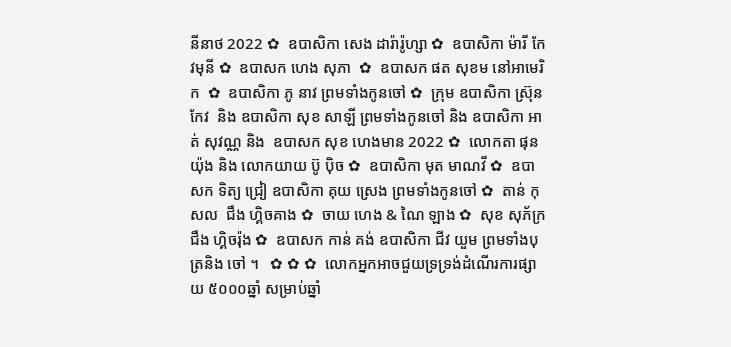នីនាថ 2022 ✿  ឧបាសិកា សេង ដារ៉ារ៉ូហ្សា ✿  ឧបាសិកា ម៉ារី កែវមុនី ✿  ឧបាសក ហេង សុភា  ✿  ឧបាសក ផត សុខម នៅអាមេរិក  ✿  ឧបាសិកា ភូ នាវ ព្រមទាំងកូនចៅ ✿  ក្រុម ឧបាសិកា ស្រ៊ុន កែវ  និង ឧបាសិកា សុខ សាឡី ព្រមទាំងកូនចៅ និង ឧបាសិកា អាត់ សុវណ្ណ និង  ឧបាសក សុខ ហេងមាន 2022 ✿  លោកតា ផុន យ៉ុង និង លោកយាយ ប៊ូ ប៉ិច ✿  ឧបាសិកា មុត មាណវី ✿  ឧបាសក ទិត្យ ជ្រៀ ឧបាសិកា គុយ ស្រេង ព្រមទាំងកូនចៅ ✿  តាន់ កុសល  ជឹង ហ្គិចគាង ✿  ចាយ ហេង & ណៃ ឡាង ✿  សុខ សុភ័ក្រ ជឹង ហ្គិចរ៉ុង ✿  ឧបាសក កាន់ គង់ ឧបាសិកា ជីវ យួម ព្រមទាំងបុត្រនិង ចៅ ។   ✿ ✿ ✿  លោកអ្នកអាចជួយទ្រទ្រង់ដំណើរការផ្សាយ ៥០០០ឆ្នាំ សម្រាប់ឆ្នាំ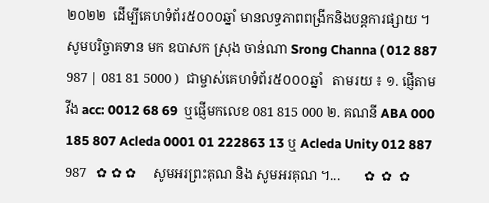២០២២  ដើម្បីគេហទំព័រ៥០០០ឆ្នាំ មានលទ្ធភាពពង្រីកនិងបន្តការផ្សាយ ។  សូមបរិច្ចាគទាន មក ឧបាសក ស្រុង ចាន់ណា Srong Channa ( 012 887 987 | 081 81 5000 )  ជាម្ចាស់គេហទំព័រ៥០០០ឆ្នាំ   តាមរយ ៖ ១. ផ្ញើតាម វីង acc: 0012 68 69  ឬផ្ញើមកលេខ 081 815 000 ២. គណនី ABA 000 185 807 Acleda 0001 01 222863 13 ឬ Acleda Unity 012 887 987   ✿ ✿ ✿     សូមអរព្រះគុណ និង សូមអរគុណ ។...       ✿  ✿  ✿